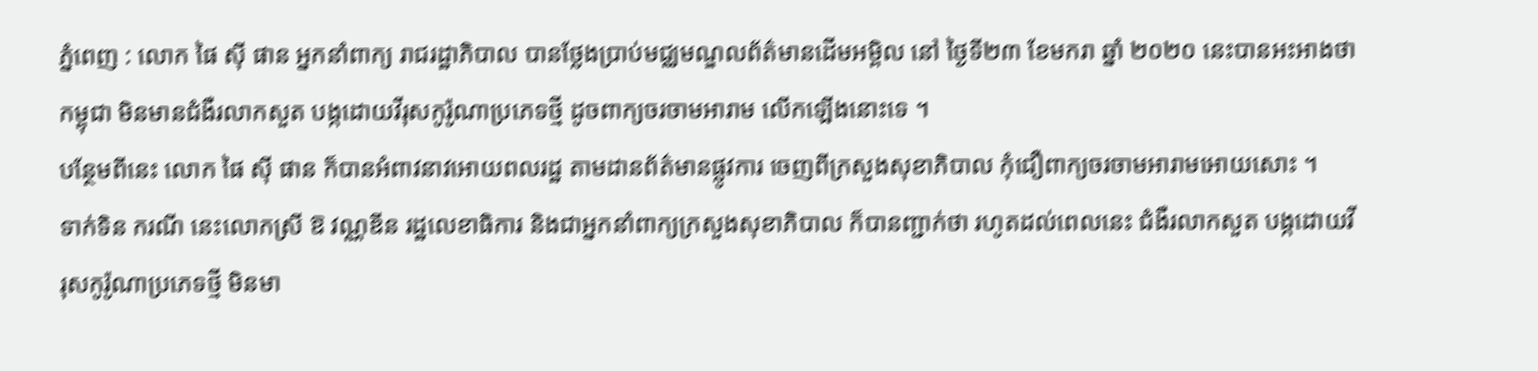ភ្នំពេញ : លោក ផៃ ស៊ី ផាន អ្នកនាំពាក្យ រាជរដ្ឋាភិបាល បានថ្លែងប្រាប់មជ្ឈមណ្ឌលព័ត៌មានដើមអម្ពិល នៅ ថ្ងៃទី២៣ ខែមករា ឆ្នាំ ២០២០ នេះបានអះអាងថា កម្ពុជា មិនមានជំងឺរលាកសួត បង្កដោយវីរុសកូរ៉ូណាប្រភេទថ្មី ដូចពាក្យចរចាមអារាម លើកឡើងនោះទេ ។
បន្ថែមពីនេះ លោក ផៃ ស៊ី ផាន ក៏បានអំពាវនាវអោយពលរដ្ឋ តាមដានព័ត៌មានផ្លូវការ ចេញពីក្រសួងសុខាភិបាល កុំជឿពាក្យចរចាមអារាមអោយសោះ ។
ទាក់ទិន ករណី នេះលោកស្រី ឱ វណ្ណឌីន រដ្ឋលេខាធិការ និងជាអ្នកនាំពាក្យក្រសួងសុខាភិបាល ក៏បានញ្ជាក់ថា រហូតដល់ពេលនេះ ជំងឺរលាកសួត បង្កដោយវីរុសកូរ៉ូណាប្រភេទថ្មី មិនមា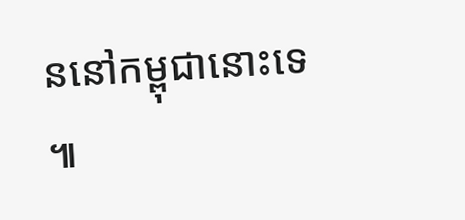ននៅកម្ពុជានោះទេ ៕